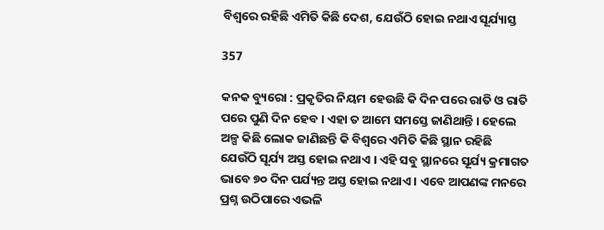ବିଶ୍ୱରେ ରହିଛି ଏମିତି କିଛି ଦେଶ, ଯେଉଁଠି ହୋଇ ନଥାଏ ସୂର୍ଯ୍ୟାସ୍ତ

357

କନକ ବ୍ୟୁରୋ : ପ୍ରକୃତିର ନିୟମ ହେଉଛି କି ଦିନ ପରେ ରାତି ଓ ରାତି ପରେ ପୁଣି ଦିନ ହେବ । ଏହା ତ ଆମେ ସମସ୍ତେ ଜାଣିଥାନ୍ତି । ହେଲେ ଅଳ୍ପ କିଛି ଲୋକ ଜାଣିଛନ୍ତି କି ବିଶ୍ୱରେ ଏମିତି କିଛି ସ୍ଥାନ ରହିଛି ଯେଉଁଠି ସୂର୍ଯ୍ୟ ଅସ୍ତ ହୋଇ ନଥାଏ । ଏହି ସବୁ ସ୍ଥାନରେ ସୂର୍ଯ୍ୟ କ୍ରମାଗତ ଭାବେ ୭୦ ଦିନ ପର୍ଯ୍ୟନ୍ତ ଅସ୍ତ ହୋଇ ନଥାଏ । ଏବେ ଆପଣଙ୍କ ମନରେ ପ୍ରଶ୍ନ ଉଠିପାରେ ଏଭଳି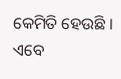କେମିତି ହେଉଛି । ଏବେ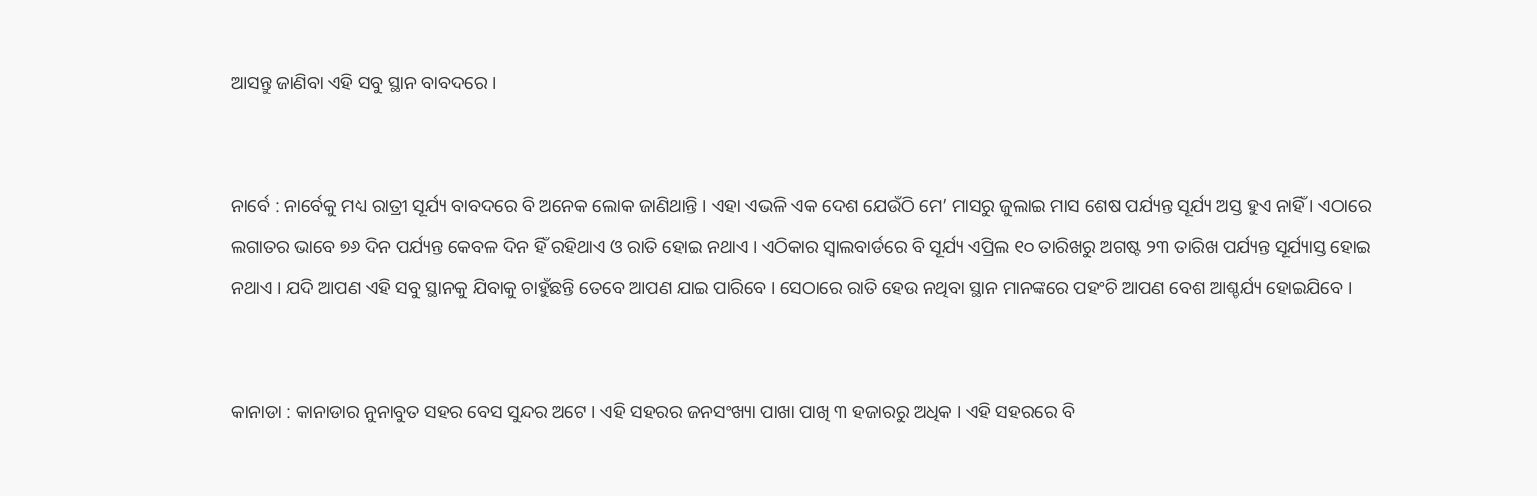ଆସନ୍ତୁ ଜାଣିବା ଏହି ସବୁ ସ୍ଥାନ ବାବଦରେ ।


ନାର୍ବେ : ନାର୍ବେକୁ ମଧ୍ୟ ରାତ୍ରୀ ସୂର୍ଯ୍ୟ ବାବଦରେ ବି ଅନେକ ଲୋକ ଜାଣିଥାନ୍ତି । ଏହା ଏଭଳି ଏକ ଦେଶ ଯେଉଁଠି ମେ’ ମାସରୁ ଜୁଲାଇ ମାସ ଶେଷ ପର୍ଯ୍ୟନ୍ତ ସୂର୍ଯ୍ୟ ଅସ୍ତ ହୁଏ ନାହିଁ । ଏଠାରେ ଲଗାତର ଭାବେ ୭୬ ଦିନ ପର୍ଯ୍ୟନ୍ତ କେବଳ ଦିନ ହିଁ ରହିଥାଏ ଓ ରାତି ହୋଇ ନଥାଏ । ଏଠିକାର ସ୍ୱାଲବାର୍ଡରେ ବି ସୂର୍ଯ୍ୟ ଏପ୍ରିଲ ୧୦ ତାରିଖରୁ ଅଗଷ୍ଟ ୨୩ ତାରିଖ ପର୍ଯ୍ୟନ୍ତ ସୂର୍ଯ୍ୟାସ୍ତ ହୋଇ ନଥାଏ । ଯଦି ଆପଣ ଏହି ସବୁ ସ୍ଥାନକୁ ଯିବାକୁ ଚାହୁଁଛନ୍ତି ତେବେ ଆପଣ ଯାଇ ପାରିବେ । ସେଠାରେ ରାତି ହେଉ ନଥିବା ସ୍ଥାନ ମାନଙ୍କରେ ପହଂଚି ଆପଣ ବେଶ ଆଶ୍ଚର୍ଯ୍ୟ ହୋଇଯିବେ ।


କାନାଡା : କାନାଡାର ନୁନାବୁତ ସହର ବେସ ସୁନ୍ଦର ଅଟେ । ଏହି ସହରର ଜନସଂଖ୍ୟା ପାଖା ପାଖି ୩ ହଜାରରୁ ଅଧିକ । ଏହି ସହରରେ ବି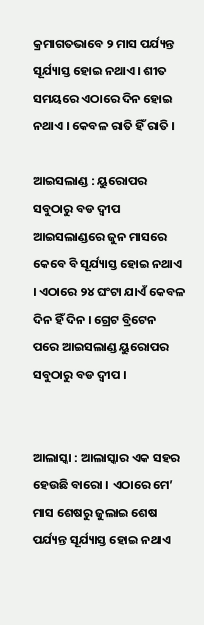କ୍ରମାଗତଭାବେ ୨ ମାସ ପର୍ଯ୍ୟନ୍ତ ସୂର୍ଯ୍ୟାସ୍ତ ହୋଇ ନଥାଏ । ଶୀତ ସମୟରେ ଏଠାରେ ଦିନ ହୋଇ ନଥାଏ । କେବଳ ରାତି ହିଁ ରାତି ।

ଆଇସଲାଣ୍ଡ : ୟୁରୋପର ସବୁଠାରୁ ବଡ ଦ୍ୱୀପ ଆଇସଲାଣ୍ଡରେ ଜୁନ ମାସରେ କେବେ ବି ସୂର୍ଯ୍ୟାସ୍ତ ହୋଇ ନଥାଏ । ଏଠାରେ ୨୪ ଘଂଟା ଯାଏଁ କେବଳ ଦିନ ହିଁ ଦିନ । ଗ୍ରେଟ ବ୍ରିଟେନ ପରେ ଆଇସଲାଣ୍ଡ ୟୁରୋପର ସବୁଠାରୁ ବଡ ଦ୍ୱୀପ ।


ଆଲାସ୍କା : ଆଲାସ୍କାର ଏକ ସହର ହେଉଛି ବାରୋ । ଏଠାରେ ମେ’ ମାସ ଶେଷରୁ ଜୁଲାଇ ଶେଷ ପର୍ଯ୍ୟନ୍ତ ସୂର୍ଯ୍ୟାସ୍ତ ହୋଇ ନଥାଏ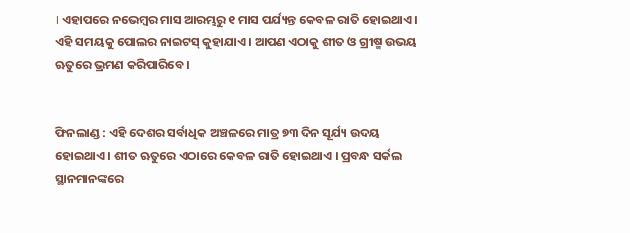। ଏହାପରେ ନଭେମ୍ବର ମାସ ଆରମ୍ଭରୁ ୧ ମାସ ପର୍ଯ୍ୟନ୍ତ କେବଳ ରାତି ହୋଇଥାଏ । ଏହି ସମୟକୁ ପୋଲର ନାଇଟସ୍ କୁହାଯାଏ । ଆପଣ ଏଠାକୁ ଶୀତ ଓ ଗ୍ରୀଷ୍ମ ଉଭୟ ଋତୁରେ ଭ୍ରମଣ କରିପାରିବେ ।


ଫିନଲାଣ୍ଡ : ଏହି ଦେଶର ସର୍ବାଧିକ ଅଞ୍ଚଳରେ ମାତ୍ର ୭୩ ଦିନ ସୂର୍ଯ୍ୟ ଉଦୟ ହୋଇଥାଏ । ଶୀତ ଋତୁରେ ଏଠାରେ କେବଳ ରାତି ହୋଇଥାଏ । ପ୍ରବନ୍ଧ ସର୍କଲ ସ୍ଥାନମାନଙ୍କରେ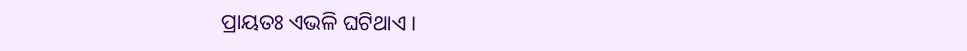ପ୍ରାୟତଃ ଏଭଳି ଘଟିଥାଏ ।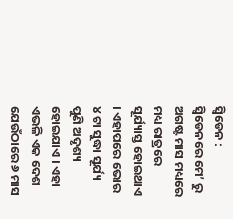ସ୍ୱିଡେନ : ସ୍ୱିଡେନରେ ମେ’ ରୁ ଅଗଷ୍ଟ ମାସ ମଧ୍ୟରେ ମଧ୍ୟ ରାତ୍ରରେ ସୂର୍ଯ୍ୟାସ୍ତ ହୋଇଥାଏ । ଏହାପରେ ଭୋର ୪ ଟା ସୁଦ୍ଧା ସୂର୍ଯ୍ୟ ପୁଣି ଅଦୃଶ୍ୟ ହୋଇଯାଏ । ଏହା ଏଭଳି ଏକ ଦେଶ ଯେଉଁଠାରେ ୬ ମାସ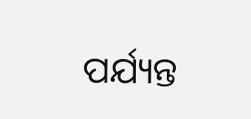ପର୍ଯ୍ୟନ୍ତ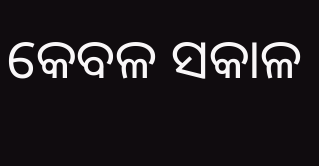କେବଳ ସକାଳ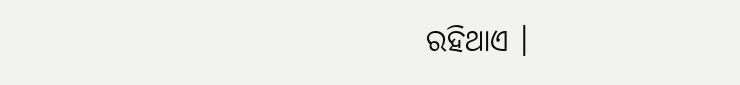ରହିଥାଏ ।